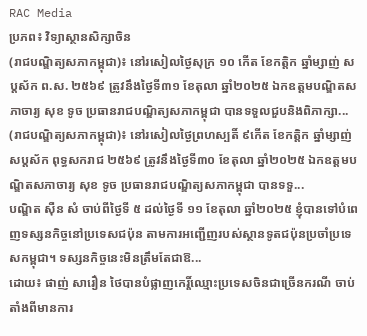RAC Media
ប្រភព៖ វិទ្យាស្ថានសិក្សាចិន
(រាជបណ្ឌិត្យសភាកម្ពុជា)៖ នៅរសៀលថ្ងៃសុក្រ ១០ កើត ខែកត្ដិក ឆ្នាំម្សាញ់ សប្ដស័ក ព.ស. ២៥៦៩ ត្រូវនឹងថ្ងៃទី៣១ ខែតុលា ឆ្នាំ២០២៥ ឯកឧត្ដមបណ្ឌិតសភាចារ្យ សុខ ទូច ប្រធានរាជបណ្ឌិត្យសភាកម្ពុជា បានទទួលជួបនិងពិភាក្សា...
(រាជបណ្ឌិត្យសភាកម្ពុជា)៖ នៅរសៀលថ្ងៃព្រហស្បតិ៍ ៩កើត ខែកត្ដិក ឆ្នាំម្សាញ់ សប្ដស័ក ពុទ្ធសករាជ ២៥៦៩ ត្រូវនឹងថ្ងៃទី៣០ ខែតុលា ឆ្នាំ២០២៥ ឯកឧត្ដមបណ្ឌិតសភាចារ្យ សុខ ទូច ប្រធានរាជបណ្ឌិត្យសភាកម្ពុជា បានទទួ...
បណ្ឌិត ស៊ឺន សំ ចាប់ពីថ្ងៃទី ៥ ដល់ថ្ងៃទី ១១ ខែតុលា ឆ្នាំ២០២៥ ខ្ញុំបានទៅបំពេញទស្សនកិច្ចនៅប្រទេសជប៉ុន តាមការអញ្ជើញរបស់ស្ថានទូតជប៉ុនប្រចាំប្រទេសកម្ពុជា។ ទស្សនកិច្ចនេះមិនត្រឹមតែជាឱ...
ដោយ៖ ផាញ់ សារឿន ថៃបានបំផ្លាញកេរ្តិ៍ឈ្មោះប្រទេសចិនជាច្រើនករណី ចាប់តាំងពីមានការ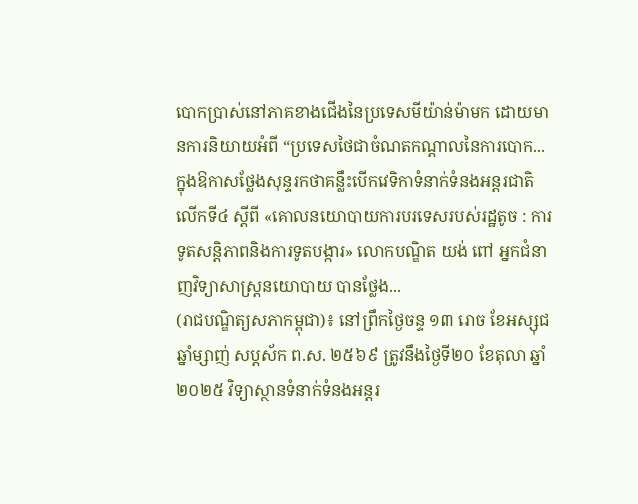បោកប្រាស់នៅភាគខាងជើងនៃប្រទេសមីយ៉ាន់ម៉ាមក ដោយមានការនិយាយអំពី “ប្រទេសថៃជាចំណតកណ្តាលនៃការបោក...
ក្នុងឱកាសថ្លែងសុន្ទរកថាគន្លឹះបើកវេទិកាទំនាក់ទំនងអន្តរជាតិលើកទី៤ ស្ដីពី «គោលនយោបាយការបរទេសរបស់រដ្ឋតូច : ការទូតសន្តិភាពនិងការទូតបង្ការ» លោកបណ្ឌិត យង់ ពៅ អ្នកជំនាញវិទ្យាសាស្ត្រនយោបាយ បានថ្លែង...
(រាជបណ្ឌិត្យសភាកម្ពុជា)៖ នៅព្រឹកថ្ងៃចន្ទ ១៣ រោច ខែអស្សុជ ឆ្នាំម្សាញ់ សប្ដស័ក ព.ស. ២៥៦៩ ត្រូវនឹងថ្ងៃទី២០ ខែតុលា ឆ្នាំ២០២៥ វិទ្យាស្ថានទំនាក់ទំនងអន្តរ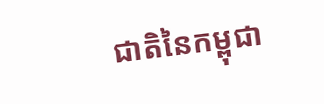ជាតិនៃកម្ពុជា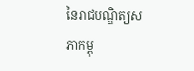នៃរាជបណ្ឌិត្យសភាកម្ពុ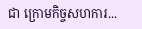ជា ក្រោមកិច្ចសហការ...